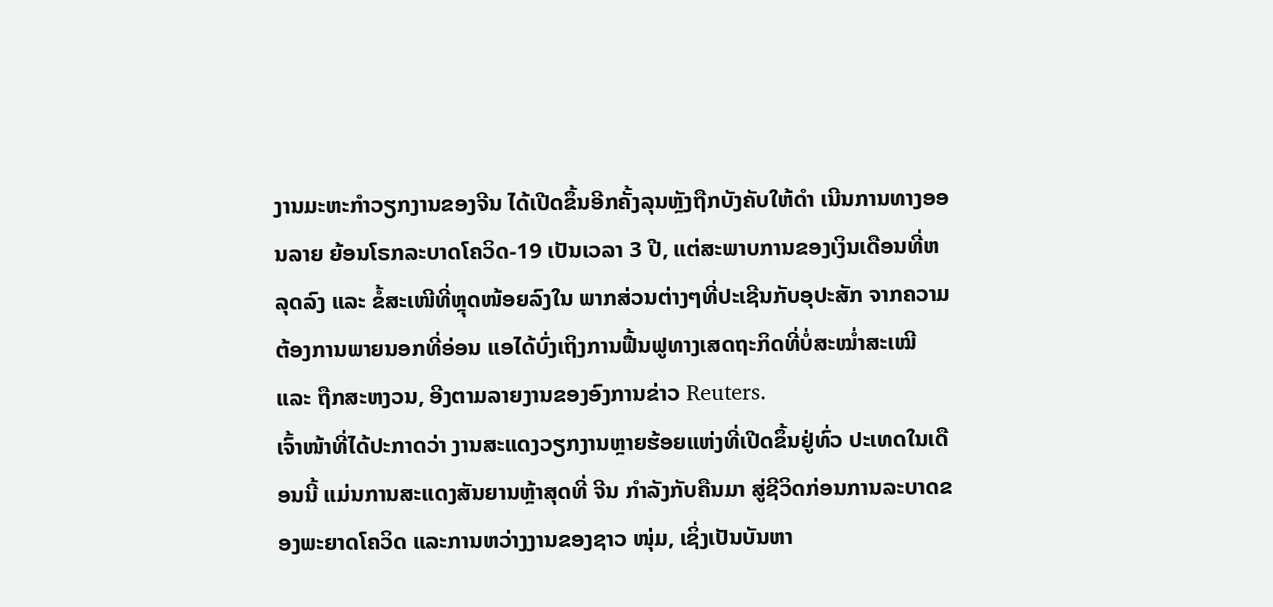ງານມະຫະກໍາວຽກງານຂອງຈີນ ໄດ້ເປີດຂຶ້ນອີກຄັ້ງລຸນຫຼັງຖືກບັງຄັບໃຫ້ດໍາ ເນີນການທາງອອນລາຍ ຍ້ອນໂຣກລະບາດໂຄວິດ-19 ເປັນເວລາ 3 ປີ, ແຕ່ສະພາບການຂອງເງິນເດືອນທີ່ຫລຸດລົງ ແລະ ຂໍ້ສະເໜີທີ່ຫຼຸດໜ້ອຍລົງໃນ ພາກສ່ວນຕ່າງໆທີ່ປະເຊີນກັບອຸປະສັກ ຈາກຄວາມຕ້ອງການພາຍນອກທີ່ອ່ອນ ແອໄດ້ບົ່ງເຖິງການຟື້ນຟູທາງເສດຖະກິດທີ່ບໍ່ສະໝໍ່າສະເໝີ ແລະ ຖືກສະຫງວນ, ອີງຕາມລາຍງານຂອງອົງການຂ່າວ Reuters.
ເຈົ້າໜ້າທີ່ໄດ້ປະກາດວ່າ ງານສະແດງວຽກງານຫຼາຍຮ້ອຍແຫ່ງທີ່ເປີດຂຶ້ນຢູ່ທົ່ວ ປະເທດໃນເດືອນນີ້ ແມ່ນການສະແດງສັນຍານຫຼ້າສຸດທີ່ ຈີນ ກໍາລັງກັບຄືນມາ ສູ່ຊີວິດກ່ອນການລະບາດຂອງພະຍາດໂຄວິດ ແລະການຫວ່າງງານຂອງຊາວ ໜຸ່ມ, ເຊິ່ງເປັນບັນຫາ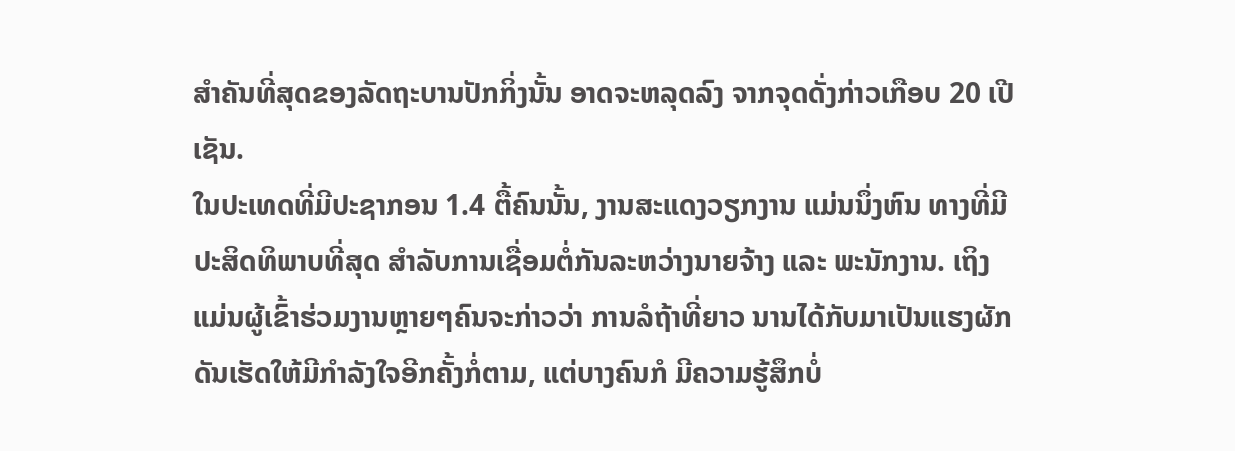ສໍາຄັນທີ່ສຸດຂອງລັດຖະບານປັກກິ່ງນັ້ນ ອາດຈະຫລຸດລົງ ຈາກຈຸດດັ່ງກ່າວເກືອບ 20 ເປີເຊັນ.
ໃນປະເທດທີ່ມີປະຊາກອນ 1.4 ຕື້ຄົນນັ້ນ, ງານສະແດງວຽກງານ ແມ່ນນຶ່ງຫົນ ທາງທີ່ມີປະສິດທິພາບທີ່ສຸດ ສໍາລັບການເຊື່ອມຕໍ່ກັນລະຫວ່າງນາຍຈ້າງ ແລະ ພະນັກງານ. ເຖິງແມ່ນຜູ້ເຂົ້າຮ່ວມງານຫຼາຍໆຄົນຈະກ່າວວ່າ ການລໍຖ້າທີ່ຍາວ ນານໄດ້ກັບມາເປັນແຮງຜັກດັນເຮັດໃຫ້ມີກໍາລັງໃຈອີກຄັ້ງກໍ່ຕາມ, ແຕ່ບາງຄົນກໍ ມີຄວາມຮູ້ສຶກບໍ່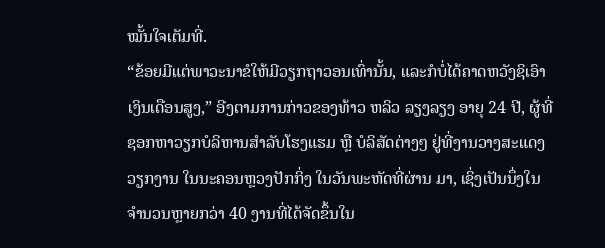ໝັ້ນໃຈເຕັມທີ່.
“ຂ້ອຍມີແຕ່ພາວະນາຂໍໃຫ້ມີວຽກຖາວອນເທົ່ານັ້ນ, ແລະກໍບໍ່ໄດ້ຄາດຫວັງຊິເອົາ ເງິນເດືອນສູງ,” ອີງຕາມການກ່າວຂອງທ້າວ ຫລິວ ລຽງລຽງ ອາຍຸ 24 ປີ, ຜູ້ທີ່ ຊອກຫາວຽກບໍລິຫານສໍາລັບໂຮງແຮມ ຫຼື ບໍລິສັດຕ່າງໆ ຢູ່ທີ່ງານວາງສະແດງວຽກງານ ໃນນະຄອນຫຼວງປັກກິ່ງ ໃນວັນພະຫັດທີ່ຜ່ານ ມາ, ເຊິ່ງເປັນນຶ່ງໃນຈໍານວນຫຼາຍກວ່າ 40 ງານທີ່ໄດ້ຈັດຂຶ້ນໃນ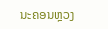ນະຄອນຫຼວງ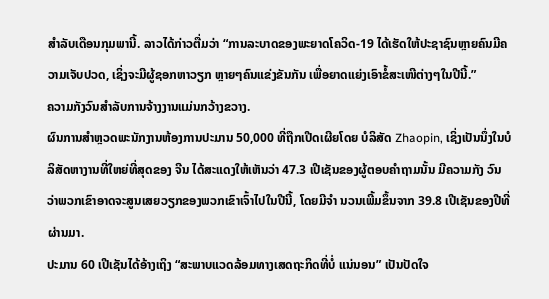ສໍາລັບເດືອນກຸມພານີ້. ລາວໄດ້ກ່າວຕື່ມວ່າ “ການລະບາດຂອງພະຍາດໂຄວິດ-19 ໄດ້ເຮັດໃຫ້ປະຊາຊົນຫຼາຍຄົນມີຄວາມເຈັບປວດ, ເຊິ່ງຈະມີຜູ້ຊອກຫາວຽກ ຫຼາຍໆຄົນແຂ່ງຂັນກັນ ເພື່ອຍາດແຍ່ງເອົາຂໍ້ສະເໜີຕ່າງໆໃນປີນີ້.”
ຄວາມກັງວົນສໍາລັບການຈ້າງງານແມ່ນກວ້າງຂວາງ.
ຜົນການສໍາຫຼວດພະນັກງານຫ້ອງການປະມານ 50,000 ທີ່ຖືກເປີດເຜີຍໂດຍ ບໍລິສັດ Zhaopin, ເຊິ່ງເປັນນຶ່ງໃນບໍລິສັດຫາງານທີ່ໃຫຍ່ທີ່ສຸດຂອງ ຈີນ ໄດ້ສະແດງໃຫ້ເຫັນວ່າ 47.3 ເປີເຊັນຂອງຜູ້ຕອບຄໍາຖາມນັ້ນ ມີຄວາມກັງ ວົນວ່າພວກເຂົາອາດຈະສູນເສຍວຽກຂອງພວກເຂົາເຈົ້າໄປໃນປີນີ້, ໂດຍມີຈໍາ ນວນເພີ້ມຂຶ້ນຈາກ 39.8 ເປີເຊັນຂອງປີທີ່ຜ່ານມາ.
ປະມານ 60 ເປີເຊັນໄດ້ອ້າງເຖິງ “ສະພາບແວດລ້ອມທາງເສດຖະກິດທີ່ບໍ່ ແນ່ນອນ” ເປັນປັດໃຈ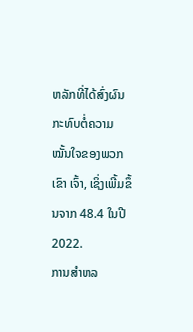ຫລັກທີ່ໄດ້ສົ່ງຜົນກະທົບຕໍ່ຄວາມໝັ້ນໃຈຂອງພວກເຂົາ ເຈົ້າ, ເຊິ່ງເພີ້ມຂຶ້ນຈາກ 48.4 ໃນປີ 2022.
ການສໍາຫລ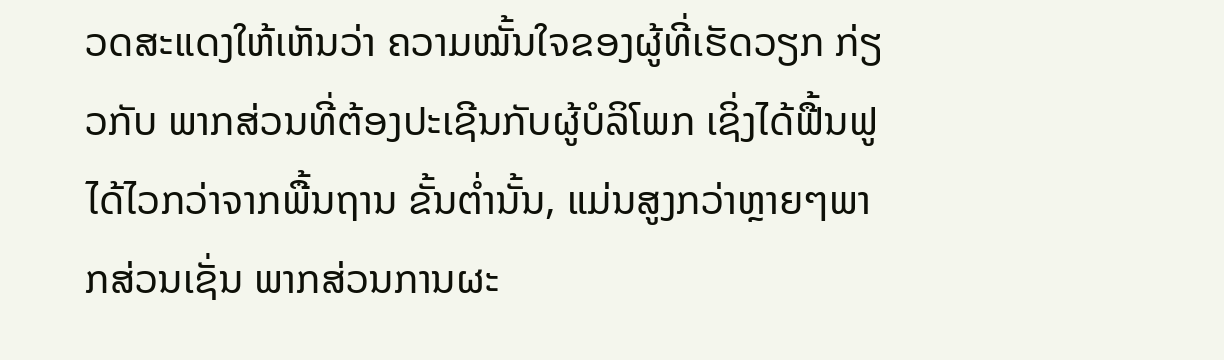ວດສະແດງໃຫ້ເຫັນວ່າ ຄວາມໝັ້ນໃຈຂອງຜູ້ທີ່ເຮັດວຽກ ກ່ຽວກັບ ພາກສ່ວນທີ່ຕ້ອງປະເຊີນກັບຜູ້ບໍລິໂພກ ເຊິ່ງໄດ້ຟື້ນຟູໄດ້ໄວກວ່າຈາກພື້ນຖານ ຂັ້ນຕໍ່ານັ້ນ, ແມ່ນສູງກວ່າຫຼາຍໆພາກສ່ວນເຊັ່ນ ພາກສ່ວນການຜະ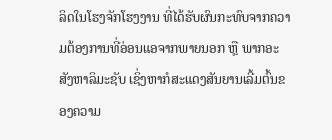ລິດໃນໂຮງຈັກໂຮງງານ ທີ່ໄດ້ຮັບຜົນກະທົບຈາກຄວາມຕ້ອງການທີ່ອ່ອນແອຈາກພາຍນອກ ຫຼື ພາກອະສັງຫາລິມະຊັບ ເຊິ່ງຫາກໍສະແດງສັນຍານເລີ້ມຕົ້ນຂອງຄວາມ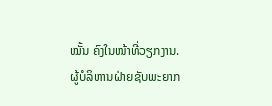ໝັ້ນ ຄົງໃນໜ້າທີ່ວຽກງານ.
ຜູ້ບໍລິຫານຝ່າຍຊັບພະຍາກ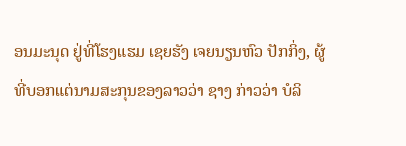ອນມະນຸດ ຢູ່ທີ່ໂຮງແຮມ ເຊຍຮັງ ເຈຍນຽນຫົວ ປັກກິ່ງ, ຜູ້ທີ່ບອກແຕ່ນາມສະກຸນຂອງລາວວ່າ ຊາງ ກ່າວວ່າ ບໍລິ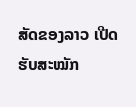ສັດຂອງລາວ ເປີດຮັບສະໝັກ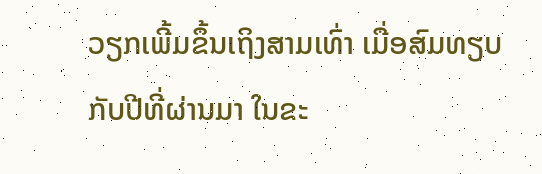ວຽກເພີ້ມຂຶ້ນເຖິງສາມເທົ່າ ເມື່ອສົມທຽບກັບປີທີ່ຜ່ານມາ ໃນຂະ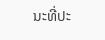ນະທີ່ປະ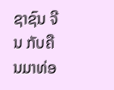ຊາຊົນ ຈີນ ກັບຄືນມາທ່ອ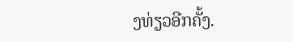ງທ່ຽວອີກຄັ້ງ.